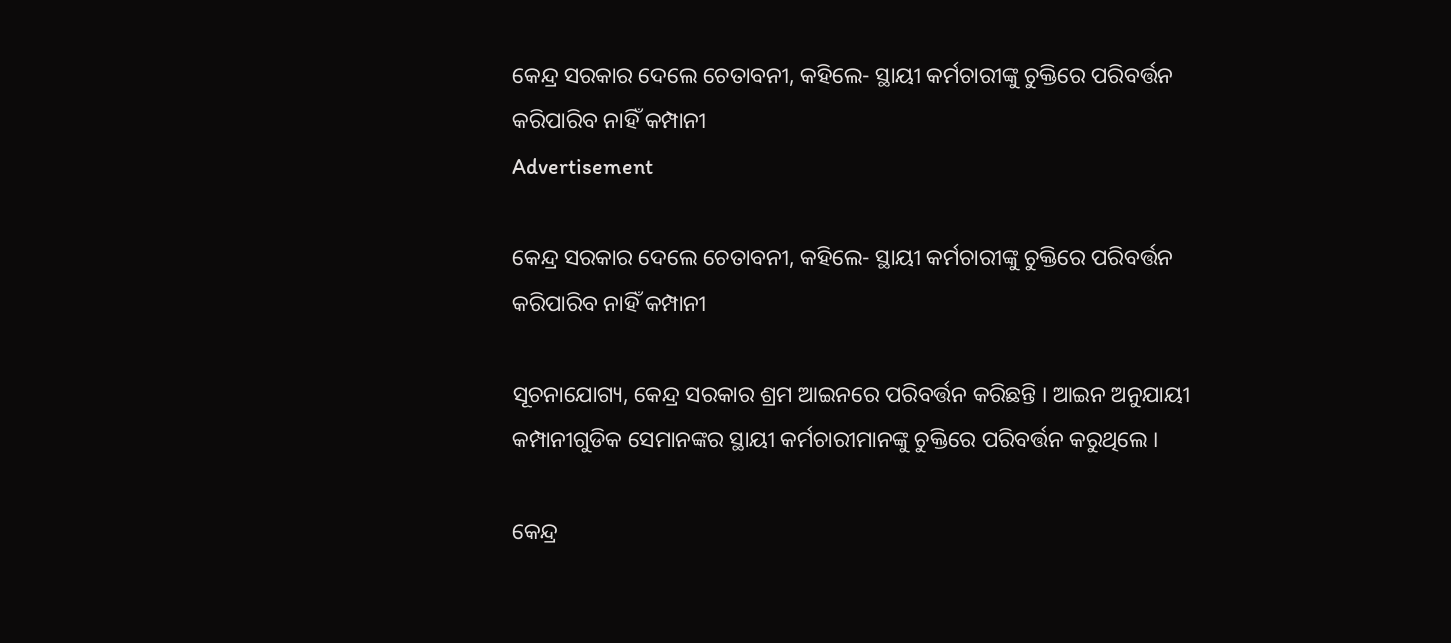କେନ୍ଦ୍ର ସରକାର ଦେଲେ ଚେତାବନୀ, କହିଲେ- ସ୍ଥାୟୀ କର୍ମଚାରୀଙ୍କୁ ଚୁକ୍ତିରେ ପରିବର୍ତ୍ତନ କରିପାରିବ ନାହିଁ କମ୍ପାନୀ
Advertisement

କେନ୍ଦ୍ର ସରକାର ଦେଲେ ଚେତାବନୀ, କହିଲେ- ସ୍ଥାୟୀ କର୍ମଚାରୀଙ୍କୁ ଚୁକ୍ତିରେ ପରିବର୍ତ୍ତନ କରିପାରିବ ନାହିଁ କମ୍ପାନୀ

ସୂଚନାଯୋଗ୍ୟ, କେନ୍ଦ୍ର ସରକାର ଶ୍ରମ ଆଇନରେ ପରିବର୍ତ୍ତନ କରିଛନ୍ତି । ଆଇନ ଅନୁଯାୟୀ କମ୍ପାନୀଗୁଡିକ ସେମାନଙ୍କର ସ୍ଥାୟୀ କର୍ମଚାରୀମାନଙ୍କୁ ଚୁକ୍ତିରେ ପରିବର୍ତ୍ତନ କରୁଥିଲେ ।

କେନ୍ଦ୍ର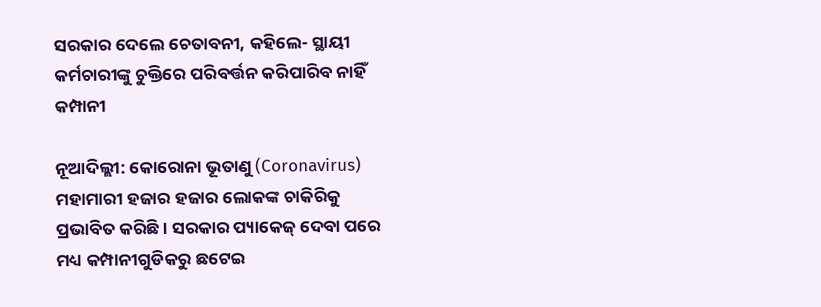ସରକାର ଦେଲେ ଚେତାବନୀ, କହିଲେ- ସ୍ଥାୟୀ କର୍ମଚାରୀଙ୍କୁ ଚୁକ୍ତିରେ ପରିବର୍ତ୍ତନ କରିପାରିବ ନାହିଁ କମ୍ପାନୀ

ନୂଆଦିଲ୍ଲୀ: କୋରୋନା ଭୂତାଣୁ (Coronavirus) ମହାମାରୀ ହଜାର ହଜାର ଲୋକଙ୍କ ଚାକିରିକୁ ପ୍ରଭାବିତ କରିଛି । ସରକାର ପ୍ୟାକେଜ୍ ଦେବା ପରେ ମଧ୍ୟ କମ୍ପାନୀଗୁଡିକରୁ ଛଟେଇ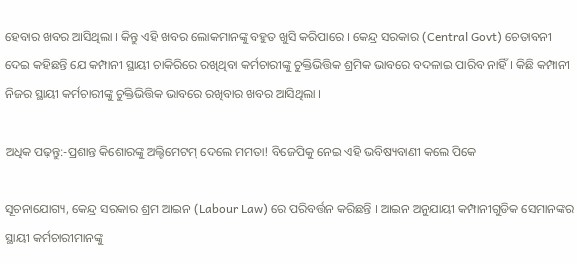ହେବାର ଖବର ଆସିଥିଲା । କିନ୍ତୁ ଏହି ଖବର ଲୋକମାନଙ୍କୁ ବହୁତ ଖୁସି କରିପାରେ । କେନ୍ଦ୍ର ସରକାର (Central Govt) ଚେତାବନୀ ଦେଇ କହିଛନ୍ତି ଯେ କମ୍ପାନୀ ସ୍ଥାୟୀ ଚାକିରିରେ ରଖିଥିବା କର୍ମଚାରୀଙ୍କୁ ଚୁକ୍ତିଭିତ୍ତିକ ଶ୍ରମିକ ଭାବରେ ବଦଳାଇ ପାରିବ ନାହିଁ । କିଛି କମ୍ପାନୀ ନିଜର ସ୍ଥାୟୀ କର୍ମଚାରୀଙ୍କୁ ଚୁକ୍ତିଭିତ୍ତିକ ଭାବରେ ରଖିବାର ଖବର ଆସିଥିଲା ।

ଅଧିକ ପଢ଼ନ୍ତୁ:-ପ୍ରଶାନ୍ତ କିଶୋରଙ୍କୁ ଅଲ୍ଟିମେଟମ୍ ଦେଲେ ମମତା! ବିଜେପିକୁ ନେଇ ଏହି ଭବିଷ୍ୟବାଣୀ କଲେ ପିକେ

ସୂଚନାଯୋଗ୍ୟ, କେନ୍ଦ୍ର ସରକାର ଶ୍ରମ ଆଇନ (Labour Law) ରେ ପରିବର୍ତ୍ତନ କରିଛନ୍ତି । ଆଇନ ଅନୁଯାୟୀ କମ୍ପାନୀଗୁଡିକ ସେମାନଙ୍କର ସ୍ଥାୟୀ କର୍ମଚାରୀମାନଙ୍କୁ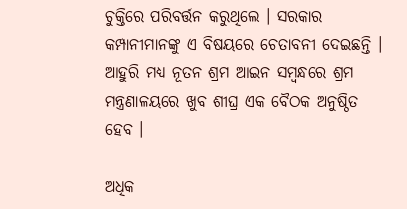ଚୁକ୍ତିରେ ପରିବର୍ତ୍ତନ କରୁଥିଲେ । ସରକାର କମ୍ପାନୀମାନଙ୍କୁ ଏ ବିଷୟରେ ଚେତାବନୀ ଦେଇଛନ୍ତି । ଆହୁରି ମଧ୍ୟ ନୂତନ ଶ୍ରମ ଆଇନ ସମ୍ବନ୍ଧରେ ଶ୍ରମ ମନ୍ତ୍ରଣାଳୟରେ ଖୁବ ଶୀଘ୍ର ଏକ ବୈଠକ ଅନୁଷ୍ଠିତ ହେବ ।

ଅଧିକ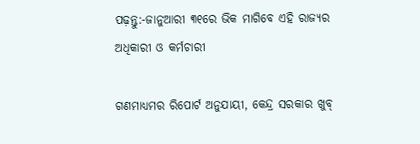ପଢ଼ନ୍ତୁ:-ଜାନୁଆରୀ ୩୧ରେ ଭିକ ମାଗିବେ ଏହି ରାଜ୍ୟର ଅଧିକାରୀ ଓ କର୍ମଚାରୀ

ଗଣମାଧ୍ୟମର ରିପୋର୍ଟ ଅନୁଯାୟୀ, କେନ୍ଦ୍ର ସରକାର ଖୁବ୍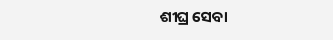ଶୀଘ୍ର ସେବା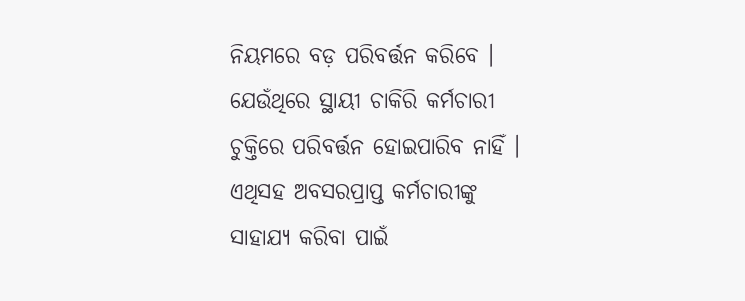ନିୟମରେ ବଡ଼ ପରିବର୍ତ୍ତନ କରିବେ । ଯେଉଁଥିରେ ସ୍ଥାୟୀ ଚାକିରି କର୍ମଚାରୀ ଚୁକ୍ତିରେ ପରିବର୍ତ୍ତନ ହୋଇପାରିବ ନାହିଁ । ଏଥିସହ ଅବସରପ୍ରାପ୍ତ କର୍ମଚାରୀଙ୍କୁ ସାହାଯ୍ୟ କରିବା ପାଇଁ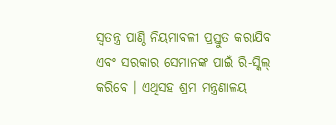ସ୍ୱତନ୍ତ୍ର ପାଣ୍ଠି ନିୟମାବଳୀ ପ୍ରସ୍ତୁତ କରାଯିବ ଏବଂ ସରକାର ସେମାନଙ୍କ ପାଇଁ ରି-ସ୍କିଲ୍ କରିବେ । ଏଥିସହ ଶ୍ରମ ମନ୍ତ୍ରଣାଳୟ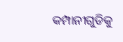କମ୍ପାନୀଗୁଡିକୁ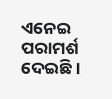ଏନେଇ ପରାମର୍ଶ ଦେଇଛି ।